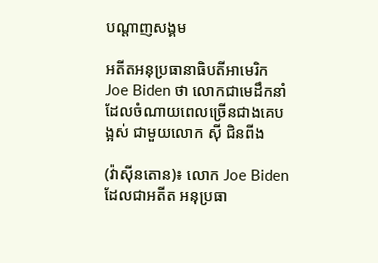បណ្តាញសង្គម

អតីតអនុប្រធានាធិបតីអាមេរិក Joe Biden ថា លោកជាមេដឹកនាំដែលចំណាយពេលច្រើនជាងគេបង្អស់ ជាមួយលោក ស៊ី ជិនពីង

(វ៉ាស៊ីនតោន)៖ លោក Joe Biden ដែលជាអតីត អនុប្រធា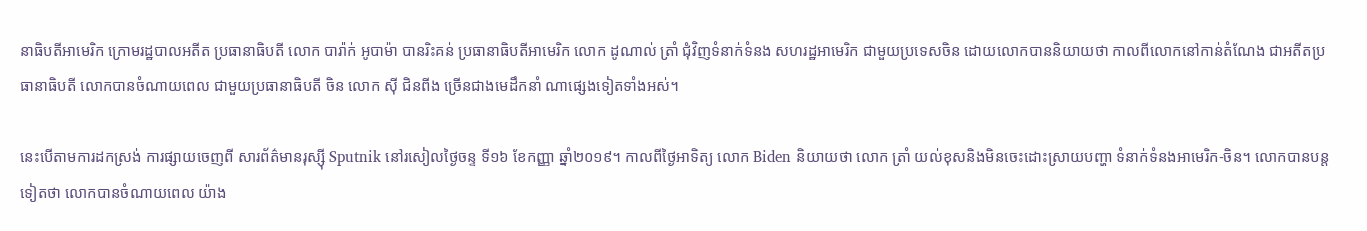នាធិបតីអាមេរិក ក្រោមរដ្ឋបាលអតីត ប្រធានាធិបតី លោក បារ៉ាក់ អូបាម៉ា បានរិះគន់ ប្រធានាធិបតីអាមេរិក លោក ដូណាល់ ត្រាំ ជុំវិញទំនាក់ទំនង សហរដ្ឋអាមេរិក ជាមួយប្រទេសចិន ដោយលោកបាននិយាយថា កាលពីលោកនៅកាន់តំណែង ជាអតីតប្រធានាធិបតី លោកបានចំណាយពេល ជាមួយប្រធានាធិបតី ចិន លោក ស៊ី ជិនពីង ច្រើនជាងមេដឹកនាំ ណាផ្សេងទៀតទាំងអស់។

នេះបើតាមការដកស្រង់ ការផ្សាយចេញពី សារព័ត៌មានរុស្ស៊ី Sputnik នៅរសៀលថ្ងៃចន្ទ ទី១៦ ខែកញ្ញា ឆ្នាំ២០១៩។ កាលពីថ្ងៃអាទិត្យ លោក Biden និយាយថា លោក ត្រាំ យល់ខុសនិងមិនចេះដោះស្រាយបញ្ហា ទំនាក់ទំនងអាមេរិក-ចិន។ លោកបានបន្តទៀតថា លោកបានចំណាយពេល យ៉ាង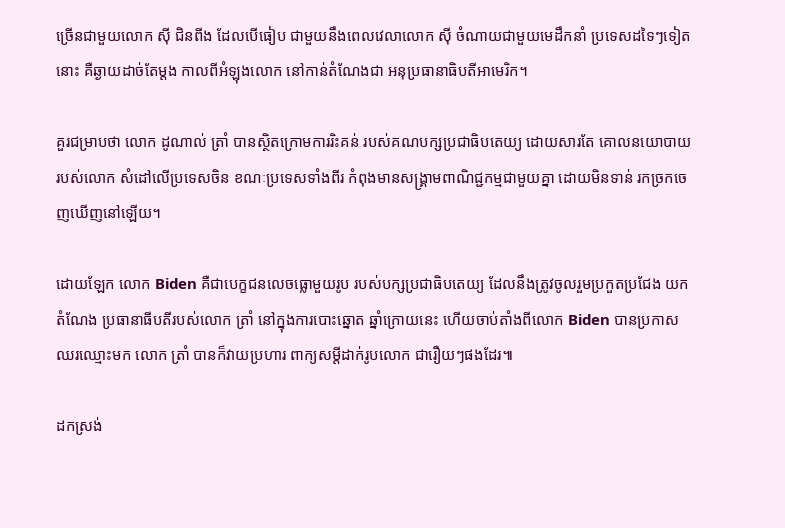ច្រើនជាមួយលោក ស៊ី ជិនពីង ដែលបើធៀប ជាមួយនឹងពេលវេលាលោក ស៊ី ចំណាយជាមួយមេដឹកនាំ ប្រទេសដទៃៗទៀតនោះ គឺឆ្ងាយដាច់តែម្តង កាលពីអំឡុងលោក នៅកាន់តំណែងជា អនុប្រធានាធិបតីអាមេរិក។

គួរជម្រាបថា លោក ដូណាល់ ត្រាំ បានស្ថិតក្រោមការរិះគន់ របស់គណបក្សប្រជាធិបតេយ្យ ដោយសារតែ គោលនយោបាយរបស់លោក សំដៅលើប្រទេសចិន ខណៈប្រទេសទាំងពីរ កំពុងមានសង្រ្គាមពាណិជ្ជកម្មជាមួយគ្នា ដោយមិនទាន់ រកច្រកចេញឃើញនៅឡើយ។

ដោយឡែក លោក Biden គឺជាបេក្ខជនលេចធ្លោមួយរូប របស់បក្សប្រជាធិបតេយ្យ ដែលនឹងត្រូវចូលរួមប្រកួតប្រជែង យកតំណែង ប្រធានាធីបតីរបស់លោក ត្រាំ នៅក្នុងការបោះឆ្នោត ឆ្នាំក្រោយនេះ ហើយចាប់តាំងពីលោក Biden បានប្រកាសឈរឈ្មោះមក លោក ត្រាំ បានក៏វាយប្រហារ ពាក្យសម្តីដាក់រូបលោក ជារឿយៗផងដែរ៕

ដកស្រង់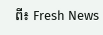ពី៖ Fresh News